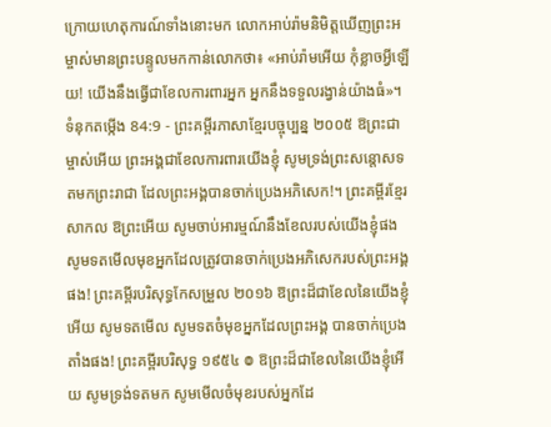ក្រោយហេតុការណ៍ទាំងនោះមក លោកអាប់រ៉ាមនិមិត្តឃើញព្រះអម្ចាស់មានព្រះបន្ទូលមកកាន់លោកថា៖ «អាប់រ៉ាមអើយ កុំខ្លាចអ្វីឡើយ! យើងនឹងធ្វើជាខែលការពារអ្នក អ្នកនឹងទទួលរង្វាន់យ៉ាងធំ»។
ទំនុកតម្កើង 84:9 - ព្រះគម្ពីរភាសាខ្មែរបច្ចុប្បន្ន ២០០៥ ឱព្រះជាម្ចាស់អើយ ព្រះអង្គជាខែលការពារយើងខ្ញុំ សូមទ្រង់ព្រះសន្ដោសទតមកព្រះរាជា ដែលព្រះអង្គបានចាក់ប្រេងអភិសេក!។ ព្រះគម្ពីរខ្មែរសាកល ឱព្រះអើយ សូមចាប់អារម្មណ៍នឹងខែលរបស់យើងខ្ញុំផង សូមទតមើលមុខអ្នកដែលត្រូវបានចាក់ប្រេងអភិសេករបស់ព្រះអង្គផង! ព្រះគម្ពីរបរិសុទ្ធកែសម្រួល ២០១៦ ឱព្រះដ៏ជាខែលនៃយើងខ្ញុំអើយ សូមទតមើល សូមទតចំមុខអ្នកដែលព្រះអង្គ បានចាក់ប្រេងតាំងផង! ព្រះគម្ពីរបរិសុទ្ធ ១៩៥៤ ៙ ឱព្រះដ៏ជាខែលនៃយើងខ្ញុំអើយ សូមទ្រង់ទតមក សូមមើលចំមុខរបស់អ្នកដែ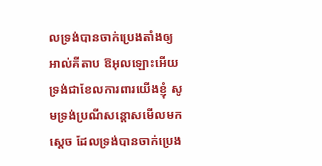លទ្រង់បានចាក់ប្រេងតាំងឲ្យ អាល់គីតាប ឱអុលឡោះអើយ ទ្រង់ជាខែលការពារយើងខ្ញុំ សូមទ្រង់ប្រណីសន្ដោសមើលមកស្តេច ដែលទ្រង់បានចាក់ប្រេង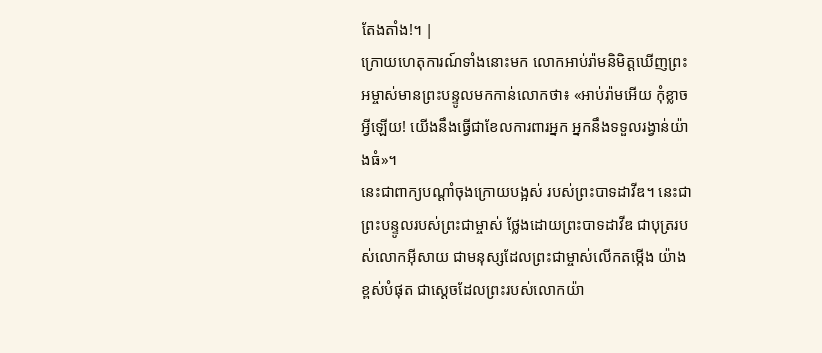តែងតាំង!។ |
ក្រោយហេតុការណ៍ទាំងនោះមក លោកអាប់រ៉ាមនិមិត្តឃើញព្រះអម្ចាស់មានព្រះបន្ទូលមកកាន់លោកថា៖ «អាប់រ៉ាមអើយ កុំខ្លាចអ្វីឡើយ! យើងនឹងធ្វើជាខែលការពារអ្នក អ្នកនឹងទទួលរង្វាន់យ៉ាងធំ»។
នេះជាពាក្យបណ្ដាំចុងក្រោយបង្អស់ របស់ព្រះបាទដាវីឌ។ នេះជាព្រះបន្ទូលរបស់ព្រះជាម្ចាស់ ថ្លែងដោយព្រះបាទដាវីឌ ជាបុត្ររបស់លោកអ៊ីសាយ ជាមនុស្សដែលព្រះជាម្ចាស់លើកតម្កើង យ៉ាងខ្ពស់បំផុត ជាស្ដេចដែលព្រះរបស់លោកយ៉ា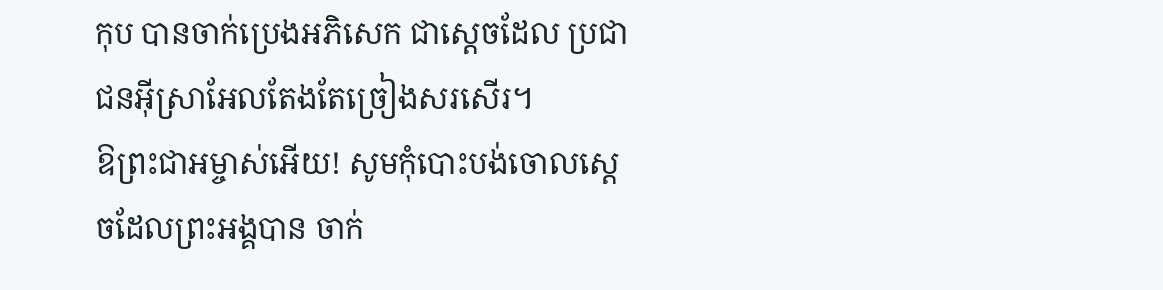កុប បានចាក់ប្រេងអភិសេក ជាស្ដេចដែល ប្រជាជនអ៊ីស្រាអែលតែងតែច្រៀងសរសើរ។
ឱព្រះជាអម្ចាស់អើយ! សូមកុំបោះបង់ចោលស្ដេចដែលព្រះអង្គបាន ចាក់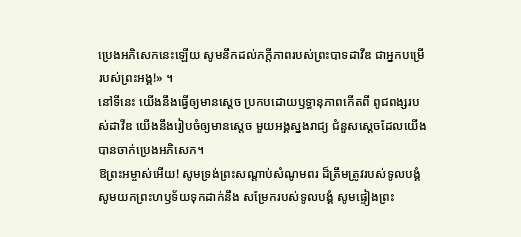ប្រេងអភិសេកនេះឡើយ សូមនឹកដល់ភក្ដីភាពរបស់ព្រះបាទដាវីឌ ជាអ្នកបម្រើរបស់ព្រះអង្គ!» ។
នៅទីនេះ យើងនឹងធ្វើឲ្យមានស្ដេច ប្រកបដោយឫទ្ធានុភាពកើតពី ពូជពង្សរបស់ដាវីឌ យើងនឹងរៀបចំឲ្យមានស្ដេច មួយអង្គស្នងរាជ្យ ជំនួសស្ដេចដែលយើងបានចាក់ប្រេងអភិសេក។
ឱព្រះអម្ចាស់អើយ! សូមទ្រង់ព្រះសណ្ដាប់សំណូមពរ ដ៏ត្រឹមត្រូវរបស់ទូលបង្គំ សូមយកព្រះហឫទ័យទុកដាក់នឹង សម្រែករបស់ទូលបង្គំ សូមផ្ទៀងព្រះ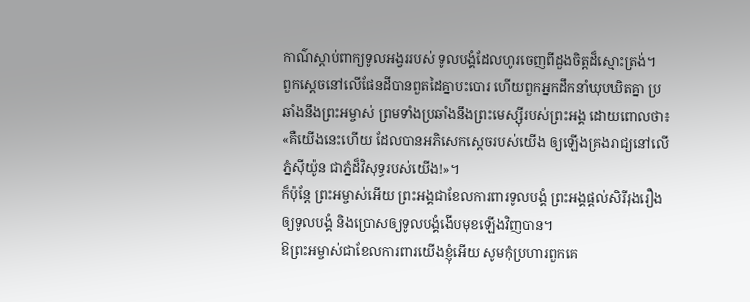កាណ៌ស្ដាប់ពាក្យទូលអង្វររបស់ ទូលបង្គំដែលហូរចេញពីដួងចិត្តដ៏ស្មោះត្រង់។
ពួកស្ដេចនៅលើផែនដីបានពួតដៃគ្នាបះបោរ ហើយពួកអ្នកដឹកនាំឃុបឃិតគ្នា ប្រឆាំងនឹងព្រះអម្ចាស់ ព្រមទាំងប្រឆាំងនឹងព្រះមេស្ស៊ីរបស់ព្រះអង្គ ដោយពោលថា៖
«គឺយើងនេះហើយ ដែលបានអភិសេកស្ដេចរបស់យើង ឲ្យឡើងគ្រងរាជ្យនៅលើភ្នំស៊ីយ៉ូន ជាភ្នំដ៏វិសុទ្ធរបស់យើង!»។
ក៏ប៉ុន្តែ ព្រះអម្ចាស់អើយ ព្រះអង្គជាខែលការពារទូលបង្គំ ព្រះអង្គផ្ដល់សិរីរុងរឿងឲ្យទូលបង្គំ និងប្រោសឲ្យទូលបង្គំងើបមុខឡើងវិញបាន។
ឱព្រះអម្ចាស់ជាខែលការពារយើងខ្ញុំអើយ សូមកុំប្រហារពួកគេ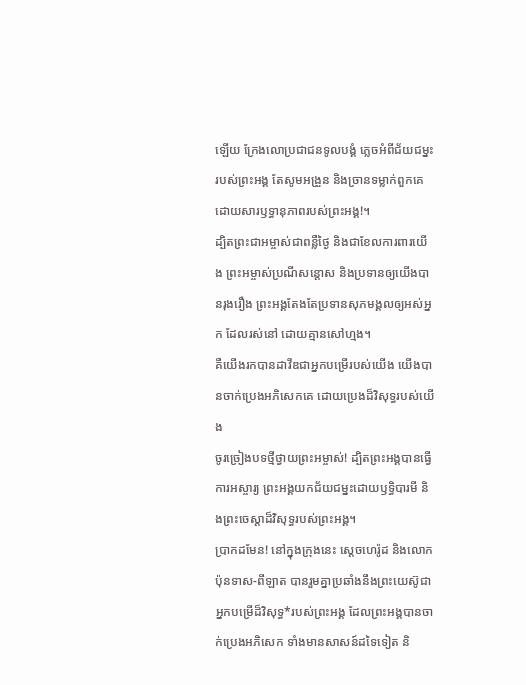ឡើយ ក្រែងលោប្រជាជនទូលបង្គំ ភ្លេចអំពីជ័យជម្នះរបស់ព្រះអង្គ តែសូមអង្រួន និងច្រានទម្លាក់ពួកគេ ដោយសារឫទ្ធានុភាពរបស់ព្រះអង្គ!។
ដ្បិតព្រះជាអម្ចាស់ជាពន្លឺថ្ងៃ និងជាខែលការពារយើង ព្រះអម្ចាស់ប្រណីសន្ដោស និងប្រទានឲ្យយើងបានរុងរឿង ព្រះអង្គតែងតែប្រទានសុភមង្គលឲ្យអស់អ្នក ដែលរស់នៅ ដោយគ្មានសៅហ្មង។
គឺយើងរកបានដាវីឌជាអ្នកបម្រើរបស់យើង យើងបានចាក់ប្រេងអភិសេកគេ ដោយប្រេងដ៏វិសុទ្ធរបស់យើង
ចូរច្រៀងបទថ្មីថ្វាយព្រះអម្ចាស់! ដ្បិតព្រះអង្គបានធ្វើការអស្ចារ្យ ព្រះអង្គយកជ័យជម្នះដោយឫទ្ធិបារមី និងព្រះចេស្ដាដ៏វិសុទ្ធរបស់ព្រះអង្គ។
ប្រាកដមែន! នៅក្នុងក្រុងនេះ ស្ដេចហេរ៉ូដ និងលោកប៉ុនទាស-ពីឡាត បានរួមគ្នាប្រឆាំងនឹងព្រះយេស៊ូជាអ្នកបម្រើដ៏វិសុទ្ធ*របស់ព្រះអង្គ ដែលព្រះអង្គបានចាក់ប្រេងអភិសេក ទាំងមានសាសន៍ដទៃទៀត និ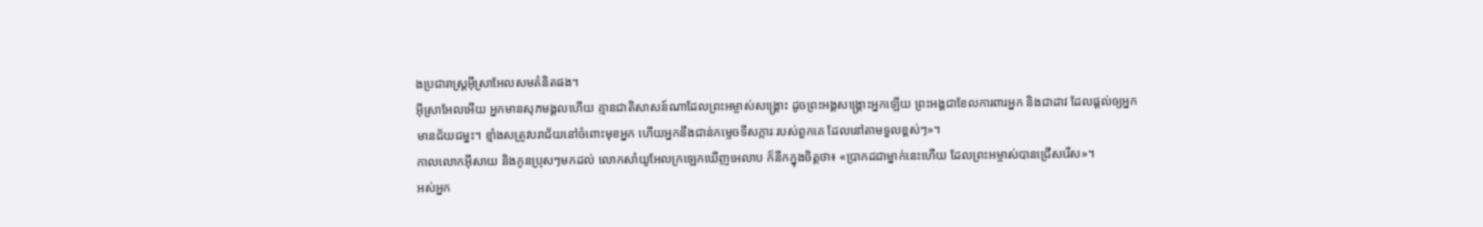ងប្រជារាស្ត្រអ៊ីស្រាអែលសមគំនិតផង។
អ៊ីស្រាអែលអើយ អ្នកមានសុភមង្គលហើយ គ្មានជាតិសាសន៍ណាដែលព្រះអម្ចាស់សង្គ្រោះ ដូចព្រះអង្គសង្គ្រោះអ្នកឡើយ ព្រះអង្គជាខែលការពារអ្នក និងជាដាវ ដែលផ្ដល់ឲ្យអ្នកមានជ័យជម្នះ។ ខ្មាំងសត្រូវបរាជ័យនៅចំពោះមុខអ្នក ហើយអ្នកនឹងជាន់កម្ទេចទីសក្ការៈរបស់ពួកគេ ដែលនៅតាមទួលខ្ពស់ៗ»។
កាលលោកអ៊ីសាយ និងកូនប្រុសៗមកដល់ លោកសាំយូអែលក្រឡេកឃើញអេលាប ក៏នឹកក្នុងចិត្តថា៖ «ប្រាកដជាម្នាក់នេះហើយ ដែលព្រះអម្ចាស់បានជ្រើសរើស»។
អស់អ្នក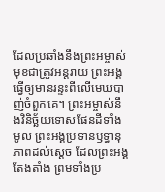ដែលប្រឆាំងនឹងព្រះអម្ចាស់ មុខជាត្រូវអន្តរាយ ព្រះអង្គធ្វើឲ្យមានរន្ទះពីលើមេឃបាញ់ចំពួកគេ។ ព្រះអម្ចាស់នឹងវិនិច្ឆ័យទោសផែនដីទាំងមូល ព្រះអង្គប្រទានឫទ្ធានុភាពដល់ស្ដេច ដែលព្រះអង្គតែងតាំង ព្រមទាំងប្រ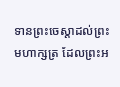ទានព្រះចេស្ដាដល់ព្រះមហាក្សត្រ ដែលព្រះអ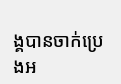ង្គបានចាក់ប្រេងអ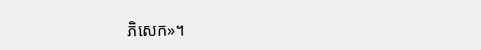ភិសេក»។